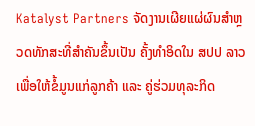Katalyst Partners ຈັດງານເຜີຍແຜ່ຜົນສຳຫຼວດທັກສະທີ່ສຳຄັນຂຶ້ນເປັນ ຄັ້ງທຳອິດໃນ ສປປ ລາວ ເພື່ອໃຫ້ຂໍ້ມູນແກ່ລູກຄ້າ ແລະ ຄູ່ຮ່ວມທຸລະກິດ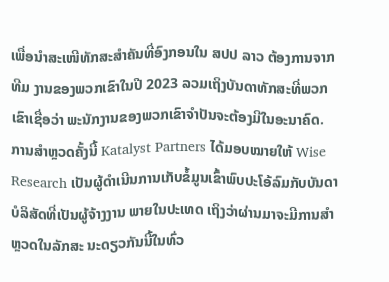ເພື່ອນໍາສະເໜີທັກສະສຳຄັນທີ່ອົງກອນໃນ ສປປ ລາວ ຕ້ອງການຈາກທີມ ງານຂອງພວກເຂົາໃນປີ 2023 ລວມເຖິງບັນດາທັກສະທີ່ພວກເຂົາເຊື່ອວ່າ ພະນັກງານຂອງພວກເຂົາຈໍາປັນຈະຕ້ອງມີໃນອະນາຄົດ.
ການສໍາຫຼວດຄັ້ງນີ້ Katalyst Partners ໄດ້ມອບໝາຍໃຫ້ Wise Research ເປັນຜູ້ດໍາເນີນການເກັບຂໍ້ມູນເຂົ້າພົບປະໂອ້ລົມກັບບັນດາບໍລິສັດທີ່ເປັນຜູ້ຈ້າງງານ ພາຍໃນປະເທດ ເຖິງວ່າຜ່ານມາຈະມີການສຳຫຼວດໃນລັກສະ ນະດຽວກັນນີ້ໃນທົ່ວ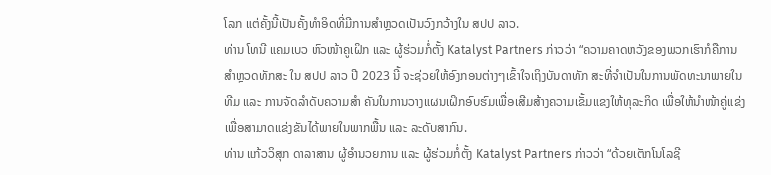ໂລກ ແຕ່ຄັ້ງນີ້ເປັນຄັ້ງທຳອິດທີ່ມີການສຳຫຼວດເປັນວົງກວ້າງໃນ ສປປ ລາວ.
ທ່ານ ໂທນີ ແຄມເບວ ຫົວໜ້າຄູເຝິກ ແລະ ຜູ້ຮ່ວມກໍ່ຕັ້ງ Katalyst Partners ກ່າວວ່າ “ຄວາມຄາດຫວັງຂອງພວກເຮົາກໍຄືການສຳຫຼວດທັກສະ ໃນ ສປປ ລາວ ປີ 2023 ນີ້ ຈະຊ່ວຍໃຫ້ອົງກອນຕ່າງໆເຂົ້າໃຈເຖິງບັນດາທັກ ສະທີ່ຈຳເປັນໃນການພັດທະນາພາຍໃນທີມ ແລະ ການຈັດລຳດັບຄວາມສຳ ຄັນໃນການວາງແຜນເຝິກອົບຮົມເພື່ອເສີມສ້າງຄວາມເຂັ້ມແຂງໃຫ້ທຸລະກິດ ເພື່ອໃຫ້ນຳໜ້າຄູ່ແຂ່ງ ເພື່ອສາມາດແຂ່ງຂັນໄດ້ພາຍໃນພາກພື້ນ ແລະ ລະດັບສາກົນ.
ທ່ານ ແກ້ວວິສຸກ ດາລາສານ ຜູ້ອໍານວຍການ ແລະ ຜູ້ຮ່ວມກໍ່ຕັ້ງ Katalyst Partners ກ່າວວ່າ “ດ້ວຍເຕັກໂນໂລຊີ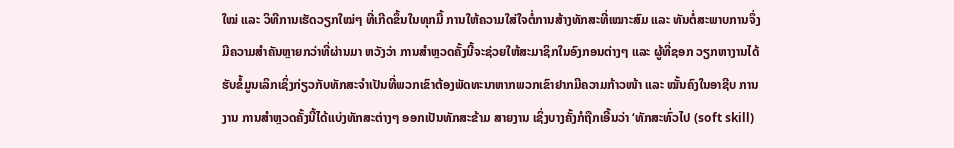ໃໝ່ ແລະ ວິທີການເຮັດວຽກໃໝ່ໆ ທີ່ເກີດຂຶ້ນໃນທຸກມື້ ການໃຫ້ຄວາມໃສ່ໃຈຕໍ່ການສ້າງທັກສະທີ່ເໝາະສົມ ແລະ ທັນຕໍ່ສະພາບການຈຶ່ງມີຄວາມສຳຄັນຫຼາຍກວ່າທີ່ຜ່ານມາ ຫວັງວ່າ ການສຳຫຼວດຄັ້ງນີ້ຈະຊ່ວຍໃຫ້ສະມາຊິກໃນອົງກອນຕ່າງໆ ແລະ ຜູ້ທີ່ຊອກ ວຽກຫາງານໄດ້ຮັບຂໍ້ມູນເລິກເຊິ່ງກ່ຽວກັບທັກສະຈຳເປັນທີ່ພວກເຂົາຕ້ອງພັດທະນາຫາກພວກເຂົາຢາກມີຄວາມກ້າວໜ້າ ແລະ ໝັ້ນຄົງໃນອາຊີບ ການງານ ການສຳຫຼວດຄັ້ງນີ້ໄດ້ແບ່ງທັກສະຕ່າງໆ ອອກເປັນທັກສະຂ້າມ ສາຍງານ ເຊິ່ງບາງຄັ້ງກໍຖືກເອີ້ນວ່າ ‘ທັກສະທົ່ວໄປ (soft skill)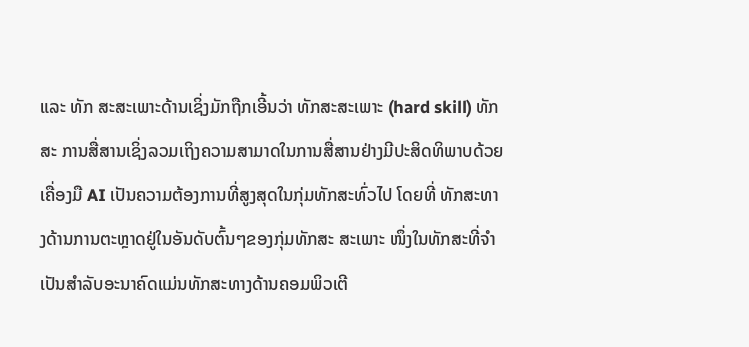ແລະ ທັກ ສະສະເພາະດ້ານເຊິ່ງມັກຖືກເອີ້ນວ່າ ທັກສະສະເພາະ (hard skill) ທັກສະ ການສື່ສານເຊິ່ງລວມເຖິງຄວາມສາມາດໃນການສື່ສານຢ່າງມີປະສິດທິພາບດ້ວຍເຄື່ອງມື AI ເປັນຄວາມຕ້ອງການທີ່ສູງສຸດໃນກຸ່ມທັກສະທົ່ວໄປ ໂດຍທີ່ ທັກສະທາງດ້ານການຕະຫຼາດຢູ່ໃນອັນດັບຕົ້ນໆຂອງກຸ່ມທັກສະ ສະເພາະ ໜຶ່ງໃນທັກສະທີ່ຈຳເປັນສຳລັບອະນາຄົດແມ່ນທັກສະທາງດ້ານຄອມພິວເຕີ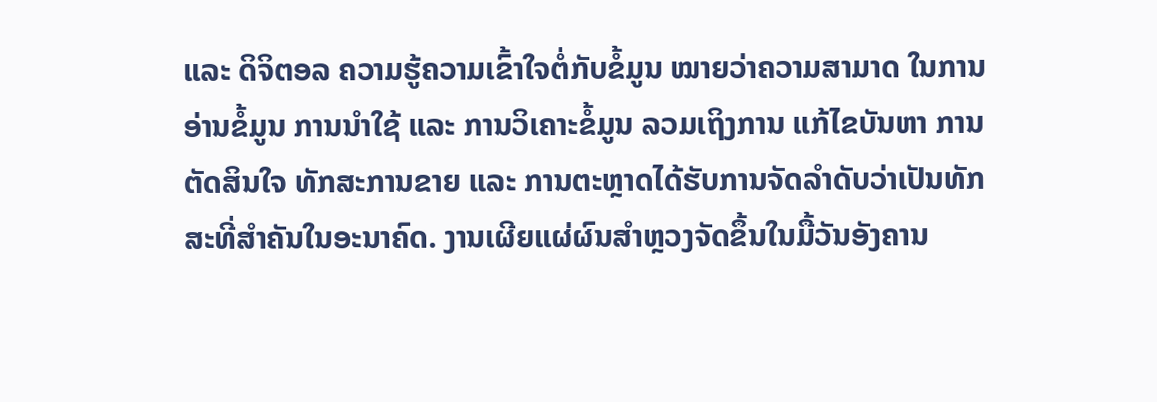ແລະ ດິຈິຕອລ ຄວາມຮູ້ຄວາມເຂົ້າໃຈຕໍ່ກັບຂໍ້ມູນ ໝາຍວ່າຄວາມສາມາດ ໃນການອ່ານຂໍ້ມູນ ການນໍາໃຊ້ ແລະ ການວິເຄາະຂໍ້ມູນ ລວມເຖິງການ ແກ້ໄຂບັນຫາ ການຕັດສິນໃຈ ທັກສະການຂາຍ ແລະ ການຕະຫຼາດໄດ້ຮັບການຈັດລຳດັບວ່າເປັນທັກສະທີ່ສຳຄັນໃນອະນາຄົດ. ງານເຜີຍແຜ່ຜົນສຳຫຼວງຈັດຂຶ້ນໃນມື້ວັນອັງຄານ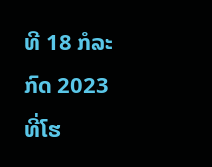ທີ 18 ກໍລະກົດ 2023 ທີ່ໂຮ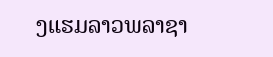ງແຮມລາວພລາຊາ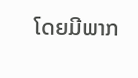ໂດຍມີພາກ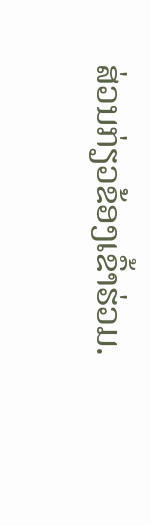ສ່ວນກ່ຽວຂ້ອງເຂົ້າຮ່ວມ.